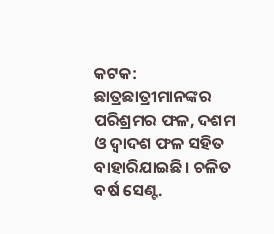କଟକ: ଛାତ୍ରଛାତ୍ରୀମାନଙ୍କର ପରିଶ୍ରମର ଫଳ, ଦଶମ ଓ ଦ୍ୱାଦଶ ଫଳ ସହିତ ବାହାରିଯାଇଛି। ଚଳିତ ବର୍ଷ ସେଣ୍ଟ.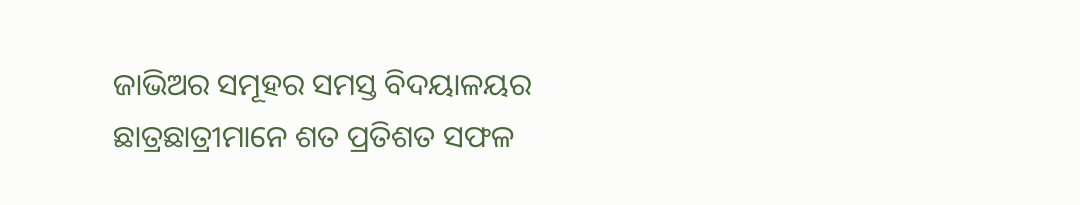ଜାଭିଅର ସମୂହର ସମସ୍ତ ବିଦୟାଳୟର ଛାତ୍ରଛାତ୍ରୀମାନେ ଶତ ପ୍ରତିଶତ ସଫଳ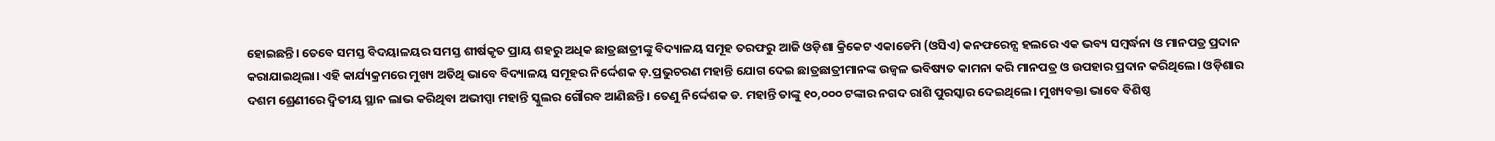ହୋଇଛନ୍ତି। ତେବେ ସମସ୍ତ ବିଦୟାଳୟର ସମସ୍ତ ଶୀର୍ଷକୃତ ପ୍ରାୟ ଶହରୁ ଅଧିକ ଛାତ୍ରଛାତ୍ରୀଙ୍କୁ ବିଦ୍ୟାଳୟ ସମୂହ ତରଫରୁ ଆଜି ଓଡ଼ିଶା କ୍ରିକେଟ ଏକାଡେମି (ଓସିଏ) କନଫରେନ୍ସ ହଲରେ ଏକ ଭବ୍ୟ ସମ୍ବର୍ଦ୍ଧନା ଓ ମାନପତ୍ର ପ୍ରଦାନ କରାଯାଇଥିଲା। ଏହି କାର୍ଯ୍ୟକ୍ରମରେ ମୁଖ୍ୟ ଅତିଥି ଭାବେ ବିଦ୍ୟାଳୟ ସମୂହର ନିର୍ଦ୍ଦେଶକ ଡ଼.ପ୍ରଭୁଚରଣ ମହାନ୍ତି ଯୋଗ ଦେଇ ଛାତ୍ରଛାତ୍ରୀମାନଙ୍କ ଉଜ୍ବଳ ଭବିଷ୍ୟତ କାମନା କରି ମାନପତ୍ର ଓ ଉପହାର ପ୍ରଦାନ କରିଥିଲେ। ଓଡ଼ିଶାର ଦଶମ ଶ୍ରେଣୀରେ ଦ୍ୱିତୀୟ ସ୍ଥାନ ଲାଭ କରିଥିବା ଅଭୀପ୍ସା ମହାନ୍ତି ସ୍କୁଲର ଗୌରବ ଆଣିଛନ୍ତି। ତେଣୁ ନିର୍ଦ୍ଦେଶକ ଡ. ମହାନ୍ତି ତାଙ୍କୁ ୧୦,୦୦୦ ଟଙ୍କାର ନଗଦ ରାଶି ପୁରସ୍କାର ଦେଇଥିଲେ। ମୁଖ୍ୟବକ୍ତା ଭାବେ ବିଶିଷ୍ଠ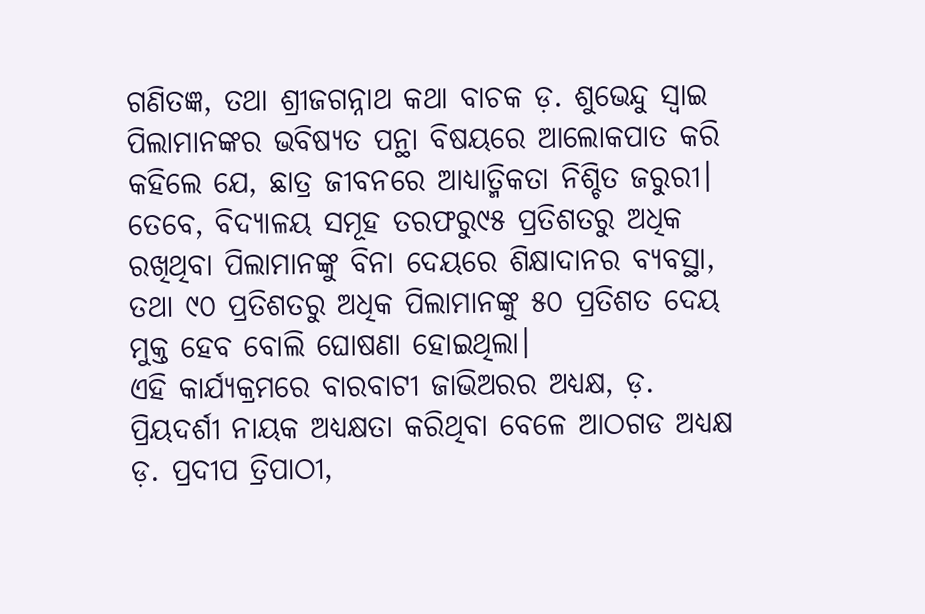ଗଣିତଜ୍ଞ, ତଥା ଶ୍ରୀଜଗନ୍ନାଥ କଥା ବାଚକ ଡ଼. ଶୁଭେନ୍ଦୁ ସ୍ୱାଇ ପିଲାମାନଙ୍କର ଭବିଷ୍ୟତ ପନ୍ଥା ବିଷୟରେ ଆଲୋକପାତ କରି କହିଲେ ଯେ, ଛାତ୍ର ଜୀବନରେ ଆଧ୍ୟାତ୍ମିକତା ନିଶ୍ଚିତ ଜରୁରୀ। ତେବେ, ବିଦ୍ୟାଳୟ ସମୂହ ତରଫରୁ୯୫ ପ୍ରତିଶତରୁ ଅଧିକ ରଖିଥିବା ପିଲାମାନଙ୍କୁ ବିନା ଦେୟରେ ଶିକ୍ଷାଦାନର ବ୍ୟବସ୍ଥା, ତଥା ୯୦ ପ୍ରତିଶତରୁ ଅଧିକ ପିଲାମାନଙ୍କୁ ୫୦ ପ୍ରତିଶତ ଦେୟ ମୁକ୍ତ ହେବ ବୋଲି ଘୋଷଣା ହୋଇଥିଲା।
ଏହି କାର୍ଯ୍ୟକ୍ରମରେ ବାରବାଟୀ ଜାଭିଅରର ଅଧ୍ୟକ୍ଷ, ଡ଼. ପ୍ରିୟଦର୍ଶୀ ନାୟକ ଅଧ୍ୟକ୍ଷତା କରିଥିବା ବେଳେ ଆଠଗଡ ଅଧ୍ୟକ୍ଷ ଡ଼. ପ୍ରଦୀପ ତ୍ରିପାଠୀ,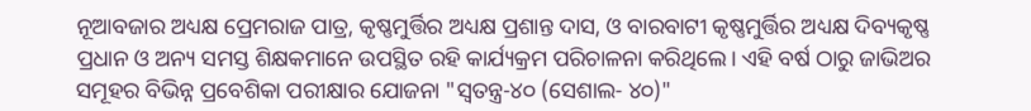ନୂଆବଜାର ଅଧ୍ୟକ୍ଷ ପ୍ରେମରାଜ ପାତ୍ର, କୃଷ୍ଣମୁର୍ତ୍ତିର ଅଧ୍ୟକ୍ଷ ପ୍ରଶାନ୍ତ ଦାସ, ଓ ବାରବାଟୀ କୃଷ୍ଣମୁର୍ତ୍ତିର ଅଧ୍ୟକ୍ଷ ଦିବ୍ୟକୃଷ୍ଣ ପ୍ରଧାନ ଓ ଅନ୍ୟ ସମସ୍ତ ଶିକ୍ଷକମାନେ ଉପସ୍ଥିତ ରହି କାର୍ଯ୍ୟକ୍ରମ ପରିଚାଳନା କରିଥିଲେ। ଏହି ବର୍ଷ ଠାରୁ ଜାଭିଅର ସମୂହର ବିଭିନ୍ନ ପ୍ରବେଶିକା ପରୀକ୍ଷାର ଯୋଜନା "ସ୍ୱତନ୍ତ୍ର-୪୦ (ସେଶାଲ- ୪୦)"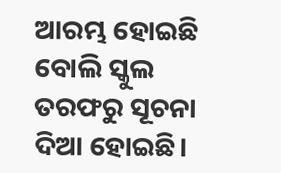ଆରମ୍ଭ ହୋଇଛି ବୋଲି ସ୍କୁଲ ତରଫରୁ ସୂଚନା ଦିଆ ହୋଇଛି।